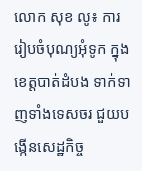លោក សុខ លូ៖ ការរៀបចំបុណ្យអុំទូក ក្នុងខេត្តបាត់ដំបង ទាក់ទាញទាំងទេសចរ ជួយបង្កើនសេដ្ឋកិច្ច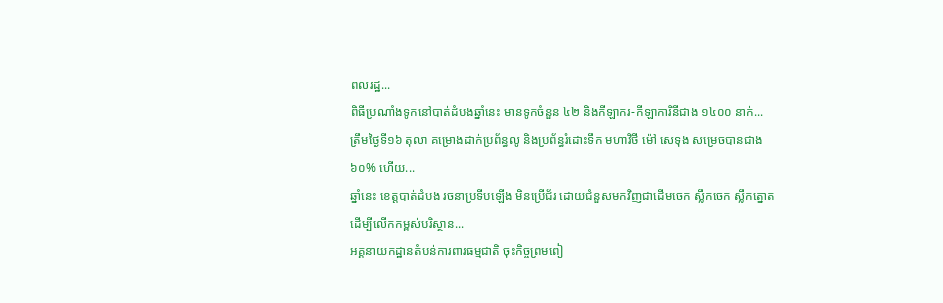ពលរដ្ឋ...
ពិធីប្រណាំងទូកនៅបាត់ដំបងឆ្នាំនេះ មានទូកចំនួន ៤២ និងកីឡាករ-កីឡាការិនីជាង ១៤០០ នាក់...
ត្រឹមថ្ងៃទី១៦ តុលា គម្រោងដាក់ប្រព័ន្ធលូ និងប្រព័ន្ធរំដោះទឹក មហាវិថី ម៉ៅ សេទុង សម្រេចបានជាង ៦០% ហើយ...
ឆ្នាំនេះ ខេត្តបាត់ដំបង រចនាប្រទីបឡើង មិនប្រើជ័រ ដោយជំនួសមកវិញជាដើមចេក ស្លឹកចេក ស្លឹកត្នោត ដើម្បីលើកកម្ពស់បរិស្ថាន...
អគ្គនាយកដ្ឋានតំបន់ការពារធម្មជាតិ ចុះកិច្ចព្រមពៀ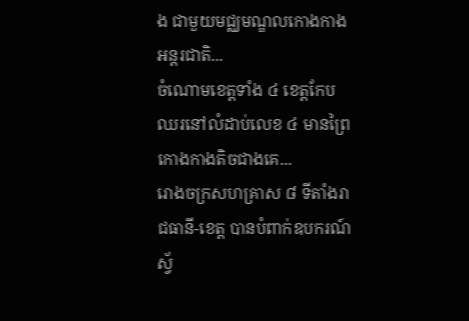ង ជាមួយមជ្ឈមណ្ឌលកោងកាងអន្តរជាតិ...
ចំណោមខេត្តទាំង ៤ ខេត្តកែប ឈរនៅលំដាប់លេខ ៤ មានព្រៃកោងកាងតិចជាងគេ...
រោងចក្រសហគ្រាស ៨ ទីតាំងរាជធានី-ខេត្ត បានបំពាក់ឧបករណ៍ស្វ័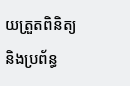យត្រួតពិនិត្យ និងប្រព័ន្ធ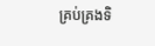គ្រប់គ្រងទិ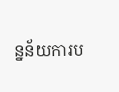ន្នន័យការប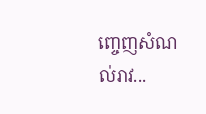ញ្ចេញសំណល់រាវ...